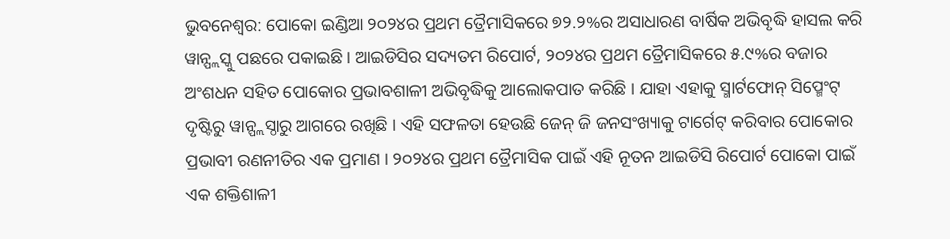ଭୁବନେଶ୍ୱର: ପୋକୋ ଇଣ୍ଡିଆ ୨୦୨୪ର ପ୍ରଥମ ତ୍ରୈମାସିକରେ ୭୨.୨%ର ଅସାଧାରଣ ବାର୍ଷିକ ଅଭିବୃଦ୍ଧି ହାସଲ କରି ୱାନ୍ପ୍ଲସ୍କୁ ପଛରେ ପକାଇଛି । ଆଇଡିସିର ସଦ୍ୟତମ ରିପୋର୍ଟ, ୨୦୨୪ର ପ୍ରଥମ ତ୍ରୈମାସିକରେ ୫.୯%ର ବଜାର ଅଂଶଧନ ସହିତ ପୋକୋର ପ୍ରଭାବଶାଳୀ ଅଭିବୃଦ୍ଧିକୁ ଆଲୋକପାତ କରିଛି । ଯାହା ଏହାକୁ ସ୍ମାର୍ଟଫୋନ୍ ସିପ୍ମେଂଟ୍ ଦୃଷ୍ଟିରୁ ୱାନ୍ପ୍ଲସ୍ଠାରୁ ଆଗରେ ରଖିଛି । ଏହି ସଫଳତା ହେଉଛି ଜେନ୍ ଜି ଜନସଂଖ୍ୟାକୁ ଟାର୍ଗେଟ୍ କରିବାର ପୋକୋର ପ୍ରଭାବୀ ରଣନୀତିର ଏକ ପ୍ରମାଣ । ୨୦୨୪ର ପ୍ରଥମ ତ୍ରୈମାସିକ ପାଇଁ ଏହି ନୂତନ ଆଇଡିସି ରିପୋର୍ଟ ପୋକୋ ପାଇଁ ଏକ ଶକ୍ତିଶାଳୀ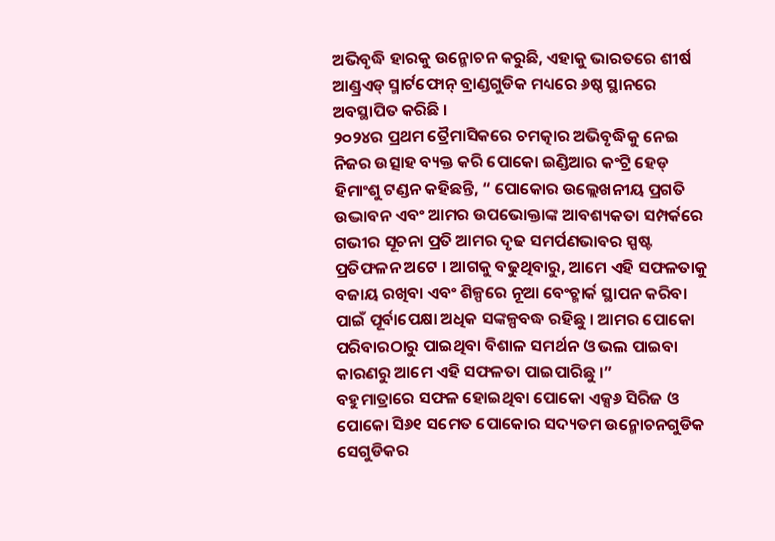ଅଭିବୃଦ୍ଧି ହାରକୁ ଉନ୍ମୋଚନ କରୁଛି, ଏହାକୁ ଭାରତରେ ଶୀର୍ଷ ଆଣ୍ଡ୍ରଏଡ୍ ସ୍ମାର୍ଟଫୋନ୍ ବ୍ରାଣ୍ଡଗୁଡିକ ମଧ୍ୟରେ ୬ଷ୍ଠ ସ୍ଥାନରେ ଅବସ୍ଥାପିତ କରିଛି ।
୨୦୨୪ର ପ୍ରଥମ ତ୍ରୈମାସିକରେ ଚମତ୍କାର ଅଭିବୃଦ୍ଧିକୁ ନେଇ ନିଜର ଉତ୍ସାହ ବ୍ୟକ୍ତ କରି ପୋକୋ ଇଣ୍ଡିଆର କଂଟ୍ରି ହେଡ୍ ହିମାଂଶୁ ଟଣ୍ଡନ କହିଛନ୍ତି, “ ପୋକୋର ଉଲ୍ଲେଖନୀୟ ପ୍ରଗତି ଉଦ୍ଭାବନ ଏବଂ ଆମର ଉପଭୋକ୍ତାଙ୍କ ଆବଶ୍ୟକତା ସମ୍ପର୍କରେ ଗଭୀର ସୂଚନା ପ୍ରତି ଆମର ଦୃଢ ସମର୍ପଣଭାବର ସ୍ପଷ୍ଟ ପ୍ରତିଫଳନ ଅଟେ । ଆଗକୁ ବଢୁଥିବାରୁ, ଆମେ ଏହି ସଫଳତାକୁ ବଜାୟ ରଖିବା ଏବଂ ଶିଳ୍ପରେ ନୂଆ ବେଂଚ୍ମାର୍କ ସ୍ଥାପନ କରିବା ପାଇଁ ପୂର୍ବାପେକ୍ଷା ଅଧିକ ସଙ୍କଳ୍ପବଦ୍ଧ ରହିଛୁ । ଆମର ପୋକୋ ପରିବାରଠାରୁ ପାଇଥିବା ବିଶାଳ ସମର୍ଥନ ଓ ଭଲ ପାଇବା କାରଣରୁ ଆମେ ଏହି ସଫଳତା ପାଇପାରିଛୁ ।”
ବହୁମାତ୍ରାରେ ସଫଳ ହୋଇଥିବା ପୋକୋ ଏକ୍ସ୬ ସିରିଜ ଓ ପୋକୋ ସି୬୧ ସମେତ ପୋକୋର ସଦ୍ୟତମ ଉନ୍ମୋଚନଗୁଡିକ ସେଗୁଡିକର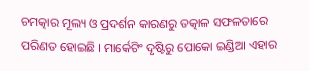ଚମତ୍କାର ମୂଲ୍ୟ ଓ ପ୍ରଦର୍ଶନ କାରଣରୁ ତତ୍କାଳ ସଫଳତାରେ ପରିଣତ ହୋଇଛି । ମାର୍କେଟିଂ ଦୃଷ୍ଟିରୁ ପୋକୋ ଇଣ୍ଡିଆ ଏହାର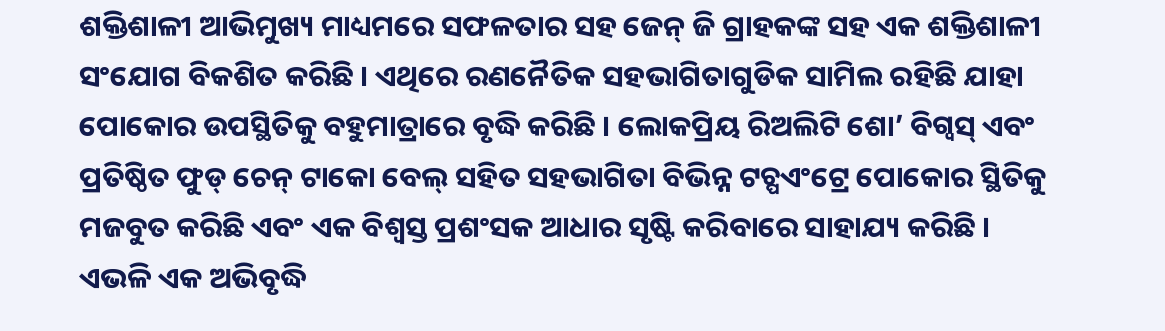ଶକ୍ତିଶାଳୀ ଆଭିମୁଖ୍ୟ ମାଧ୍ୟମରେ ସଫଳତାର ସହ ଜେନ୍ ଜି ଗ୍ରାହକଙ୍କ ସହ ଏକ ଶକ୍ତିଶାଳୀ ସଂଯୋଗ ବିକଶିତ କରିଛି । ଏଥିରେ ରଣନୈତିକ ସହଭାଗିତାଗୁଡିକ ସାମିଲ ରହିଛି ଯାହା ପୋକୋର ଉପସ୍ଥିତିକୁ ବହୁମାତ୍ରାରେ ବୃଦ୍ଧି କରିଛି । ଲୋକପ୍ରିୟ ରିଅଲିଟି ଶୋ’ ବିଗ୍ବସ୍ ଏବଂ ପ୍ରତିଷ୍ଠିତ ଫୁଡ୍ ଚେନ୍ ଟାକୋ ବେଲ୍ ସହିତ ସହଭାଗିତା ବିଭିନ୍ନ ଟଚ୍ପଏଂଟ୍ରେ ପୋକୋର ସ୍ଥିତିକୁ ମଜବୁତ କରିଛି ଏବଂ ଏକ ବିଶ୍ୱସ୍ତ ପ୍ରଶଂସକ ଆଧାର ସୃଷ୍ଟି କରିବାରେ ସାହାଯ୍ୟ କରିଛି । ଏଭଳି ଏକ ଅଭିବୃଦ୍ଧି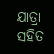ଯାତ୍ରା ସହିତ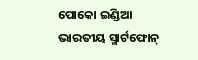ପୋକୋ ଇଣ୍ଡିଆ ଭାରତୀୟ ସ୍ମାର୍ଟଫୋନ୍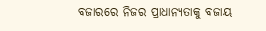ବଜାରରେ ନିଜର ପ୍ରାଧାନ୍ୟତାକୁ ବଜାୟ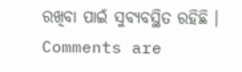ରଖିବା ପାଇଁ ସୁବ୍ୟବସ୍ଥିତ ରହିଛି ।
Comments are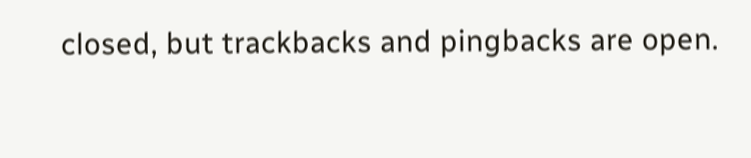closed, but trackbacks and pingbacks are open.